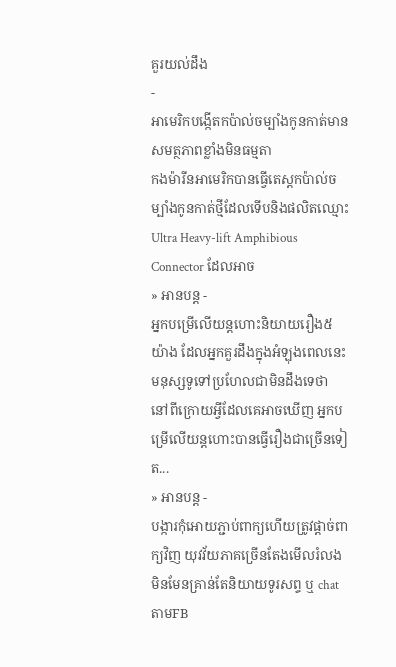គួរយល់ដឹង
-
អាមេរិកបង្កើតកប៉ាល់ចម្បាំងកូនកាត់មានសមត្ថភាពខ្លាំងមិនធម្មតា
កងម៉ារីនអាមេរិកបានធ្វើតេស្តកប៉ាល់ចម្បាំងកូនកាត់ថ្មីដែលទើបនិងផលិតឈ្មោះ Ultra Heavy-lift Amphibious Connector ដែលអាច
» អានបន្ត -
អ្នកបម្រើលើយន្តហោះនិយាយរឿង៥យ៉ាង ដែលអ្នកគួរដឹងក្នុងអំឡុងពេលនេះ
មនុស្សទូទៅប្រហែលជាមិនដឹងទេថា នៅពីក្រោយអ្វីដែលគេអាចឃើញ អ្នកបម្រើលើយន្តហោះបានធ្វើរឿងជាច្រើនទៀត...
» អានបន្ត -
បង្ការកុំអោយភ្ជាប់ពាក្យហើយត្រូវផ្ដាច់ពាក្យវិញ យុវវ័យភាគច្រើនតែងមើលរំលង
មិនមែនគ្រាន់តែនិយាយទូរសព្ទ ឬ chat តាមFB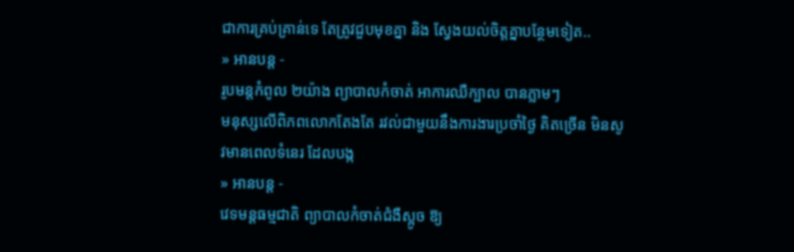ជាការគ្រប់គ្រាន់ទេ តែត្រូវជួបមុខគ្នា និង ស្វែងយល់ចិត្តគ្នាបន្ថែមទៀត..
» អានបន្ត -
រូបមន្តកំពូល ២យ៉ាង ព្យាបាលកំចាត់ អាការឈឺក្បាល បានភ្លាមៗ
មនុស្សលើពិភពលោកតែងតែ រវល់ជាមួយនឹងការងារប្រចាំថ្ងៃ គិតច្រើន មិនសូវមានពេលទំនេរ ដែលបង្ក
» អានបន្ត -
វេទមន្តធម្មជាតិ ព្យាបាលកំចាត់ជំងឺស្អូច ឱ្យ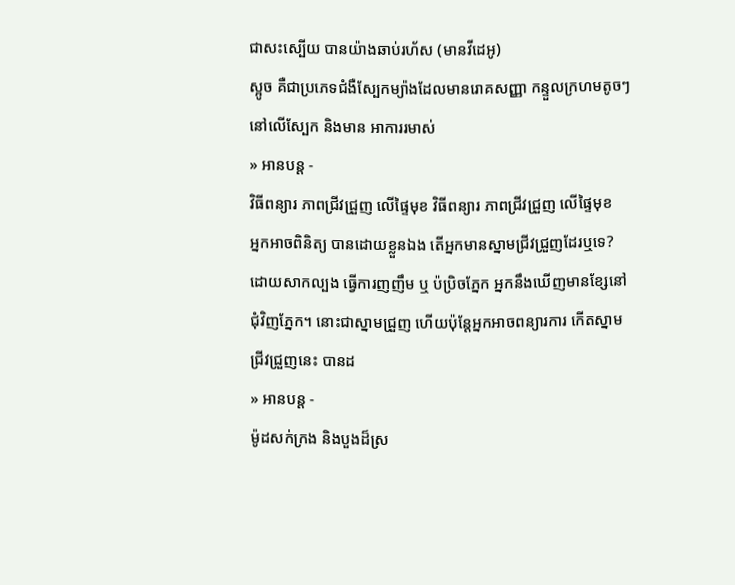ជាសះស្បើយ បានយ៉ាងឆាប់រហ័ស (មានវីដេអូ)
ស្អូច គឺជាប្រភេទជំងឺស្បែកម្យ៉ាងដែលមានរោគសញ្ញា កន្ទួលក្រហមតូចៗ នៅលើស្បែក និងមាន អាការរមាស់
» អានបន្ត -
វិធីពន្យារ ភាពជ្រីវជ្រួញ លើផ្ទៃមុខ វិធីពន្យារ ភាពជ្រីវជ្រួញ លើផ្ទៃមុខ
អ្នកអាចពិនិត្យ បានដោយខ្លួនឯង តើអ្នកមានស្នាមជ្រីវជ្រួញដែរឬទេ? ដោយសាកល្បង ធ្វើការញញឹម ឬ ប៉ប្រិចភ្នែក អ្នកនឹងឃើញមានខ្សែនៅជុំវិញភ្នែក។ នោះជាស្នាមជ្រួញ ហើយប៉ុន្តែអ្នកអាចពន្យារការ កើតស្នាមជ្រីវជ្រួញនេះ បានដ
» អានបន្ត -
ម៉ូដសក់ក្រង និងបួងដ៏ស្រ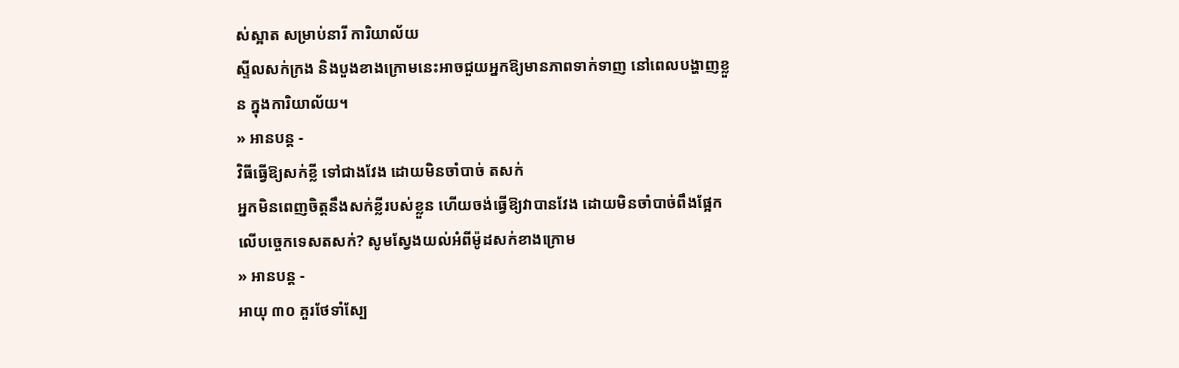ស់ស្អាត សម្រាប់នារី ការិយាល័យ
ស្ទីលសក់ក្រង និងបួងខាងក្រោមនេះអាចជួយអ្នកឱ្យមានភាពទាក់ទាញ នៅពេលបង្ហាញខ្លួន ក្នុងការិយាល័យ។
» អានបន្ត -
វិធីធ្វើឱ្យសក់ខ្លី ទៅជាងវែង ដោយមិនចាំបាច់ តសក់
អ្នកមិនពេញចិត្ដនឹងសក់ខ្លីរបស់ខ្លួន ហើយចង់ធ្វើឱ្យវាបានវែង ដោយមិនចាំបាច់ពឹងផ្អែកលើបច្ចេកទេសតសក់? សូមស្វែងយល់អំពីម៉ូដសក់ខាងក្រោម
» អានបន្ត -
អាយុ ៣០ គួរថែទាំស្បែ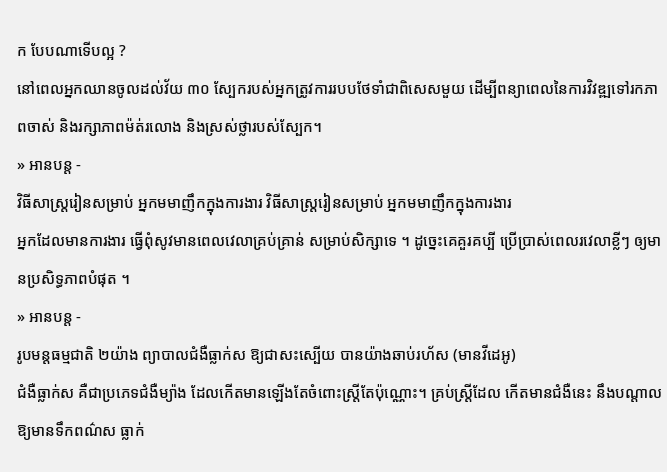ក បែបណាទើបល្អ ?
នៅពេលអ្នកឈានចូលដល់វ័យ ៣០ ស្បែករបស់អ្នកត្រូវការរបបថែទាំជាពិសេសមួយ ដើម្បីពន្យាពេលនៃការវិវឌ្ឍទៅរកភាពចាស់ និងរក្សាភាពម៉ត់រលោង និងស្រស់ថ្លារបស់ស្បែក។
» អានបន្ត -
វិធីសាស្ត្ររៀនសម្រាប់ អ្នកមមាញឹកក្នុងការងារ វិធីសាស្ត្ររៀនសម្រាប់ អ្នកមមាញឹកក្នុងការងារ
អ្នកដែលមានការងារ ធ្វើពុំសូវមានពេលវេលាគ្រប់គ្រាន់ សម្រាប់សិក្សាទេ ។ ដូច្នេះគេគួរគប្បី ប្រើប្រាស់ពេលរវេលាខ្លីៗ ឲ្យមានប្រសិទ្ធភាពបំផុត ។
» អានបន្ត -
រូបមន្តធម្មជាតិ ២យ៉ាង ព្យាបាលជំងឺធ្លាក់ស ឱ្យជាសះស្បើយ បានយ៉ាងឆាប់រហ័ស (មានវីដេអូ)
ជំងឺធ្លាក់ស គឺជាប្រភេទជំងឺម្យ៉ាង ដែលកើតមានឡើងតែចំពោះស្រ្តីតែប៉ុណ្ណោះ។ គ្រប់ស្រ្តីដែល កើតមានជំងឺនេះ នឹងបណ្តាលឱ្យមានទឹកពណ៌ស ធ្លាក់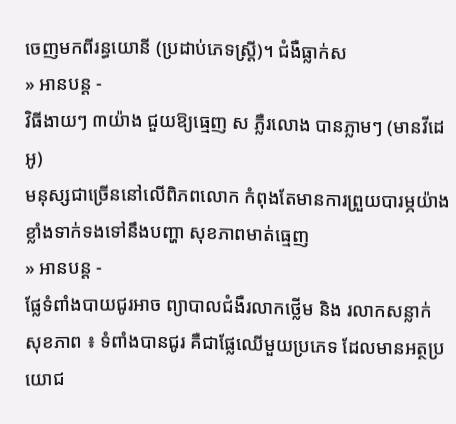ចេញមកពីរន្ធយោនី (ប្រដាប់ភេទស្រ្តី)។ ជំងឺធ្លាក់ស
» អានបន្ត -
វិធីងាយៗ ៣យ៉ាង ជួយឱ្យធ្មេញ ស ភ្លឺរលោង បានភ្លាមៗ (មានវីដេអូ)
មនុស្សជាច្រើននៅលើពិភពលោក កំពុងតែមានការព្រួយបារម្ភយ៉ាងខ្លាំងទាក់ទងទៅនឹងបញ្ហា សុខភាពមាត់ធ្មេញ
» អានបន្ត -
ផ្លែទំពាំងបាយជូរអាច ព្យាបាលជំងឺរលាកថ្លើម និង រលាកសន្លាក់
សុខភាព ៖ ទំពាំងបានជូរ គឺជាផ្លែឈើមួយប្រភេទ ដែលមានអត្ថប្រយោជ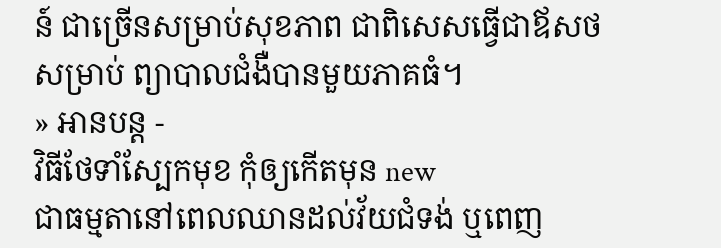ន៍ ជាច្រើនសម្រាប់សុខភាព ជាពិសេសធ្វើជាឪសថសម្រាប់ ព្យាបាលជំងឺបានមួយភាគធំ។
» អានបន្ត -
វិធីថែទាំស្បែកមុខ កុំឲ្យកើតមុន new
ជាធម្មតានៅពេលឈានដល់វ័យជំទង់ ឬពេញ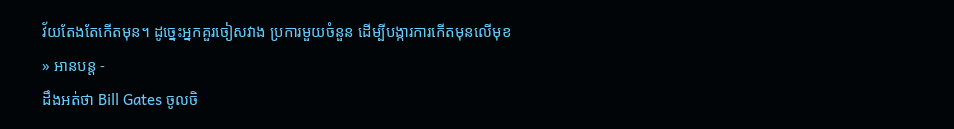វ័យតែងតែកើតមុន។ ដូច្នេះអ្នកគួរចៀសវាង ប្រការមួយចំនួន ដើម្បីបង្ការការកើតមុនលើមុខ
» អានបន្ត -
ដឹងអត់ថា Bill Gates ចូលចិ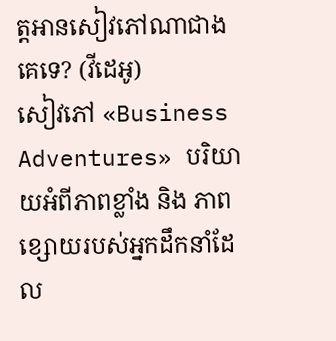ត្តអានសៀវភៅណាជាងគេទេ? (វីដេអូ)
សៀវភៅ «Business Adventures» បរិយាយអំពីភាពខ្លាំង និង ភាពខ្សោយរបស់អ្នកដឹកនាំដែល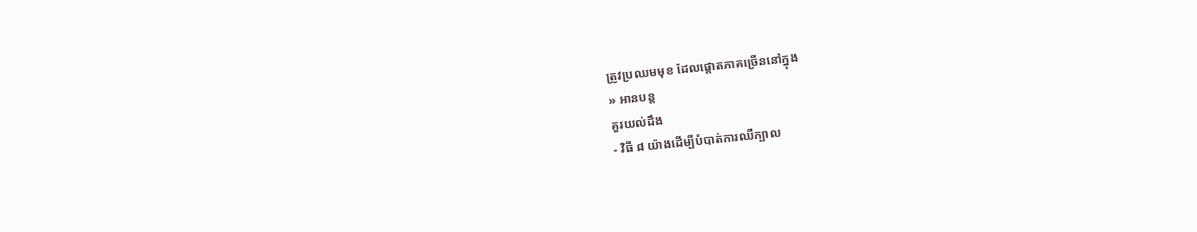ត្រូវប្រឈមមុខ ដែលផ្ដោតភាគច្រើននៅក្នុង
» អានបន្ត
គួរយល់ដឹង
- វិធី ៨ យ៉ាងដើម្បីបំបាត់ការឈឺក្បាល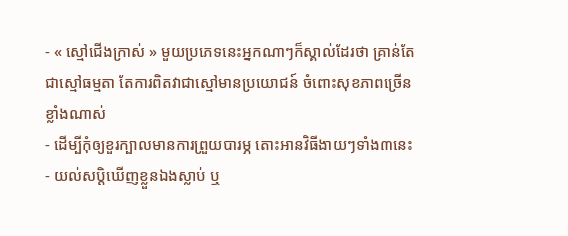- « ស្មៅជើងក្រាស់ » មួយប្រភេទនេះអ្នកណាៗក៏ស្គាល់ដែរថា គ្រាន់តែជាស្មៅធម្មតា តែការពិតវាជាស្មៅមានប្រយោជន៍ ចំពោះសុខភាពច្រើនខ្លាំងណាស់
- ដើម្បីកុំឲ្យខួរក្បាលមានការព្រួយបារម្ភ តោះអានវិធីងាយៗទាំង៣នេះ
- យល់សប្តិឃើញខ្លួនឯងស្លាប់ ឬ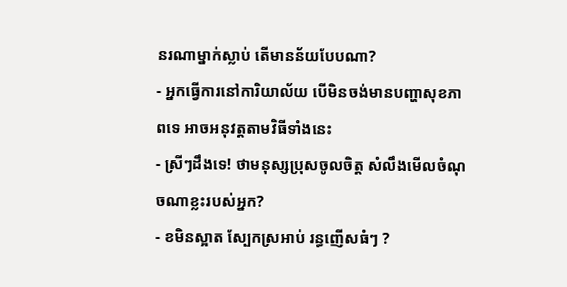នរណាម្នាក់ស្លាប់ តើមានន័យបែបណា?
- អ្នកធ្វើការនៅការិយាល័យ បើមិនចង់មានបញ្ហាសុខភាពទេ អាចអនុវត្តតាមវិធីទាំងនេះ
- ស្រីៗដឹងទេ! ថាមនុស្សប្រុសចូលចិត្ត សំលឹងមើលចំណុចណាខ្លះរបស់អ្នក?
- ខមិនស្អាត ស្បែកស្រអាប់ រន្ធញើសធំៗ ?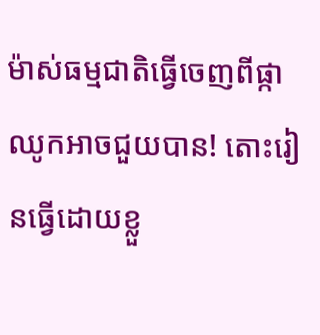ម៉ាស់ធម្មជាតិធ្វើចេញពីផ្កាឈូកអាចជួយបាន! តោះរៀនធ្វើដោយខ្លួ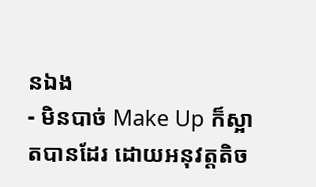នឯង
- មិនបាច់ Make Up ក៏ស្អាតបានដែរ ដោយអនុវត្តតិច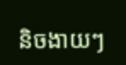និចងាយៗ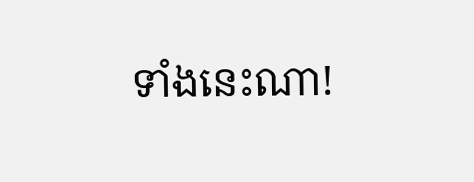ទាំងនេះណា!